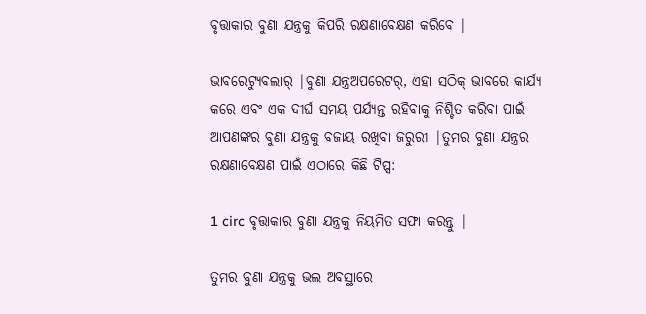ବୃତ୍ତାକାର ବୁଣା ଯନ୍ତ୍ରକୁ କିପରି ରକ୍ଷଣାବେକ୍ଷଣ କରିବେ |

ଭାବରେଟ୍ୟୁବଲାର୍ |ବୁଣା ଯନ୍ତ୍ରଅପରେଟର୍, ଏହା ସଠିକ୍ ଭାବରେ କାର୍ଯ୍ୟ କରେ ଏବଂ ଏକ ଦୀର୍ଘ ସମୟ ପର୍ଯ୍ୟନ୍ତ ରହିବାକୁ ନିଶ୍ଚିତ କରିବା ପାଇଁ ଆପଣଙ୍କର ବୁଣା ଯନ୍ତ୍ରକୁ ବଜାୟ ରଖିବା ଜରୁରୀ |ତୁମର ବୁଣା ଯନ୍ତ୍ରର ରକ୍ଷଣାବେକ୍ଷଣ ପାଇଁ ଏଠାରେ କିଛି ଟିପ୍ସ:

1 circ ବୃତ୍ତାକାର ବୁଣା ଯନ୍ତ୍ରକୁ ନିୟମିତ ସଫା କରନ୍ତୁ |

ତୁମର ବୁଣା ଯନ୍ତ୍ରକୁ ଭଲ ଅବସ୍ଥାରେ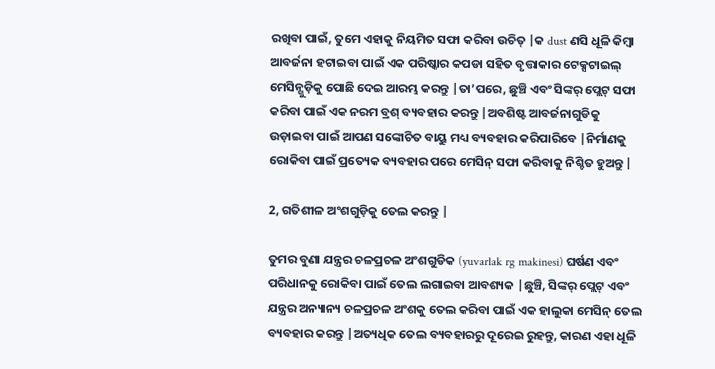ରଖିବା ପାଇଁ, ତୁମେ ଏହାକୁ ନିୟମିତ ସଫା କରିବା ଉଚିତ୍ |କ dust ଣସି ଧୂଳି କିମ୍ବା ଆବର୍ଜନା ହଟାଇବା ପାଇଁ ଏକ ପରିଷ୍କାର କପଡା ସହିତ ବୃତ୍ତାକାର ଟେକ୍ସଟାଇଲ୍ ମେସିନ୍ଗୁଡ଼ିକୁ ପୋଛି ଦେଇ ଆରମ୍ଭ କରନ୍ତୁ |ତା’ପରେ, ଛୁଞ୍ଚି ଏବଂ ସିଙ୍କର୍ ପ୍ଲେଟ୍ ସଫା କରିବା ପାଇଁ ଏକ ନରମ ବ୍ରଶ୍ ବ୍ୟବହାର କରନ୍ତୁ |ଅବଶିଷ୍ଟ ଆବର୍ଜନାଗୁଡିକୁ ଉଡ଼ାଇବା ପାଇଁ ଆପଣ ସଙ୍କୋଚିତ ବାୟୁ ମଧ୍ୟ ବ୍ୟବହାର କରିପାରିବେ |ନିର୍ମାଣକୁ ରୋକିବା ପାଇଁ ପ୍ରତ୍ୟେକ ବ୍ୟବହାର ପରେ ମେସିନ୍ ସଫା କରିବାକୁ ନିଶ୍ଚିତ ହୁଅନ୍ତୁ |

2, ଗତିଶୀଳ ଅଂଶଗୁଡ଼ିକୁ ତେଲ କରନ୍ତୁ |

ତୁମର ବୁଣା ଯନ୍ତ୍ରର ଚଳପ୍ରଚଳ ଅଂଶଗୁଡିକ (yuvarlak rg makinesi) ଘର୍ଷଣ ଏବଂ ପରିଧାନକୁ ରୋକିବା ପାଇଁ ତେଲ ଲଗାଇବା ଆବଶ୍ୟକ |ଛୁଞ୍ଚି, ସିଙ୍କର୍ ପ୍ଲେଟ୍ ଏବଂ ଯନ୍ତ୍ରର ଅନ୍ୟାନ୍ୟ ଚଳପ୍ରଚଳ ଅଂଶକୁ ତେଲ କରିବା ପାଇଁ ଏକ ହାଲୁକା ମେସିନ୍ ତେଲ ବ୍ୟବହାର କରନ୍ତୁ |ଅତ୍ୟଧିକ ତେଲ ବ୍ୟବହାରରୁ ଦୂରେଇ ରୁହନ୍ତୁ, କାରଣ ଏହା ଧୂଳି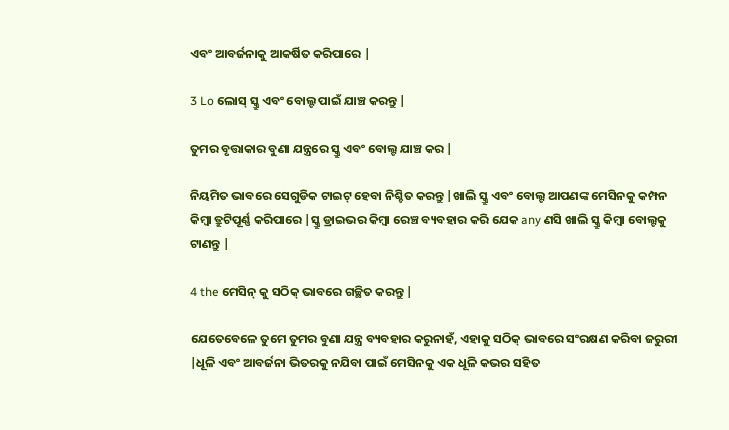ଏବଂ ଆବର୍ଜନାକୁ ଆକର୍ଷିତ କରିପାରେ |

3 Lo ଲୋସ୍ ସ୍କ୍ରୁ ଏବଂ ବୋଲ୍ଟ ପାଇଁ ଯାଞ୍ଚ କରନ୍ତୁ |

ତୁମର ବୃତ୍ତାକାର ବୁଣା ଯନ୍ତ୍ରରେ ସ୍କ୍ରୁ ଏବଂ ବୋଲ୍ଟ ଯାଞ୍ଚ କର |

ନିୟମିତ ଭାବରେ ସେଗୁଡିକ ଟାଇଟ୍ ହେବା ନିଶ୍ଚିତ କରନ୍ତୁ |ଖାଲି ସ୍କ୍ରୁ ଏବଂ ବୋଲ୍ଟ ଆପଣଙ୍କ ମେସିନକୁ କମ୍ପନ କିମ୍ବା ତ୍ରୁଟିପୂର୍ଣ୍ଣ କରିପାରେ |ସ୍କ୍ରୁ ଡ୍ରାଇଭର କିମ୍ବା ରେଞ୍ଚ ବ୍ୟବହାର କରି ଯେକ any ଣସି ଖାଲି ସ୍କ୍ରୁ କିମ୍ବା ବୋଲ୍ଟକୁ ଟାଣନ୍ତୁ |

4 the ମେସିନ୍ କୁ ସଠିକ୍ ଭାବରେ ଗଚ୍ଛିତ କରନ୍ତୁ |

ଯେତେବେଳେ ତୁମେ ତୁମର ବୁଣା ଯନ୍ତ୍ର ବ୍ୟବହାର କରୁନାହଁ, ଏହାକୁ ସଠିକ୍ ଭାବରେ ସଂରକ୍ଷଣ କରିବା ଜରୁରୀ |ଧୂଳି ଏବଂ ଆବର୍ଜନା ଭିତରକୁ ନଯିବା ପାଇଁ ମେସିନକୁ ଏକ ଧୂଳି କଭର ସହିତ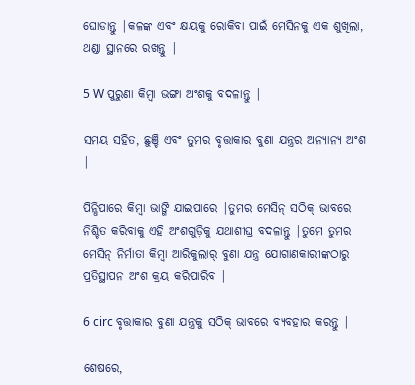ଘୋଡାନ୍ତୁ |କଳଙ୍କ ଏବଂ କ୍ଷୟକୁ ରୋକିବା ପାଇଁ ମେସିନକୁ ଏକ ଶୁଖିଲା, ଥଣ୍ଡା ସ୍ଥାନରେ ରଖନ୍ତୁ |

5 W ପୁରୁଣା କିମ୍ବା ଭଙ୍ଗା ଅଂଶକୁ ବଦଳାନ୍ତୁ |

ସମୟ ସହିତ, ଛୁଞ୍ଚି ଏବଂ ତୁମର ବୃତ୍ତାକାର ବୁଣା ଯନ୍ତ୍ରର ଅନ୍ୟାନ୍ୟ ଅଂଶ |

ପିନ୍ଧିପାରେ କିମ୍ବା ଭାଙ୍ଗି ଯାଇପାରେ |ତୁମର ମେସିନ୍ ସଠିକ୍ ଭାବରେ ନିଶ୍ଚିତ କରିବାକୁ ଏହି ଅଂଶଗୁଡ଼ିକୁ ଯଥାଶୀଘ୍ର ବଦଳାନ୍ତୁ |ତୁମେ ତୁମର ମେସିନ୍ ନିର୍ମାତା କିମ୍ବା ଆରିକୁଲାର୍ ବୁଣା ଯନ୍ତ୍ର ଯୋଗାଣକାରୀଙ୍କଠାରୁ ପ୍ରତିସ୍ଥାପନ ଅଂଶ କ୍ରୟ କରିପାରିବ |

6 circ ବୃତ୍ତାକାର ବୁଣା ଯନ୍ତ୍ରକୁ ସଠିକ୍ ଭାବରେ ବ୍ୟବହାର କରନ୍ତୁ |

ଶେଷରେ,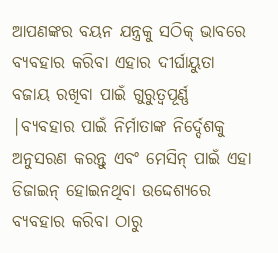ଆପଣଙ୍କର ବୟନ ଯନ୍ତ୍ରକୁ ସଠିକ୍ ଭାବରେ ବ୍ୟବହାର କରିବା ଏହାର ଦୀର୍ଘାୟୁତା ବଜାୟ ରଖିବା ପାଇଁ ଗୁରୁତ୍ୱପୂର୍ଣ୍ଣ |ବ୍ୟବହାର ପାଇଁ ନିର୍ମାତାଙ୍କ ନିର୍ଦ୍ଦେଶକୁ ଅନୁସରଣ କରନ୍ତୁ ଏବଂ ମେସିନ୍ ପାଇଁ ଏହା ଡିଜାଇନ୍ ହୋଇନଥିବା ଉଦ୍ଦେଶ୍ୟରେ ବ୍ୟବହାର କରିବା ଠାରୁ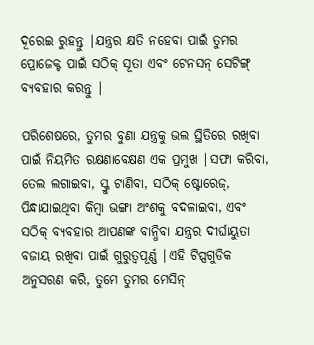ଦୂରେଇ ରୁହନ୍ତୁ |ଯନ୍ତ୍ରର କ୍ଷତି ନହେବା ପାଇଁ ତୁମର ପ୍ରୋଜେକ୍ଟ ପାଇଁ ସଠିକ୍ ସୂତା ଏବଂ ଟେନସନ୍ ସେଟିଙ୍ଗ୍ ବ୍ୟବହାର କରନ୍ତୁ |

ପରିଶେଷରେ, ତୁମର ବୁଣା ଯନ୍ତ୍ରକୁ ଭଲ ସ୍ଥିତିରେ ରଖିବା ପାଇଁ ନିୟମିତ ରକ୍ଷଣାବେକ୍ଷଣ ଏକ ପ୍ରମୁଖ |ସଫା କରିବା, ତେଲ ଲଗାଇବା, ସ୍କ୍ରୁ ଟାଣିବା, ସଠିକ୍ ଷ୍ଟୋରେଜ୍, ପିନ୍ଧାଯାଇଥିବା କିମ୍ବା ଭଙ୍ଗା ଅଂଶକୁ ବଦଳାଇବା, ଏବଂ ସଠିକ୍ ବ୍ୟବହାର ଆପଣଙ୍କ ବାନ୍ଧିବା ଯନ୍ତ୍ରର ଦୀର୍ଘାୟୁତା ବଜାୟ ରଖିବା ପାଇଁ ଗୁରୁତ୍ୱପୂର୍ଣ୍ଣ |ଏହି ଟିପ୍ସଗୁଡିକ ଅନୁସରଣ କରି, ତୁମେ ତୁମର ମେସିନ୍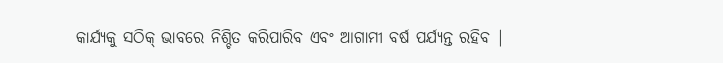କାର୍ଯ୍ୟକୁ ସଠିକ୍ ଭାବରେ ନିଶ୍ଚିତ କରିପାରିବ ଏବଂ ଆଗାମୀ ବର୍ଷ ପର୍ଯ୍ୟନ୍ତ ରହିବ |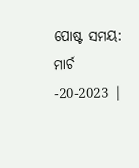ପୋଷ୍ଟ ସମୟ: ମାର୍ଚ -20-2023 |